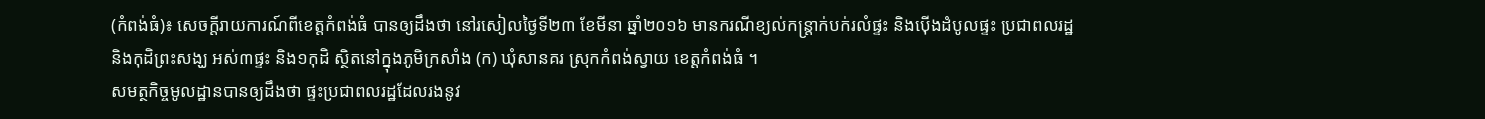(កំពង់ធំ)៖ សេចក្តីរាយការណ៍ពីខេត្តកំពង់ធំ បានឲ្យដឹងថា នៅរសៀលថ្ងៃទី២៣ ខែមីនា ឆ្នាំ២០១៦ មានករណីខ្យល់កន្ត្រាក់បក់រលំផ្ទះ និងប៉ើងដំបូលផ្ទះ ប្រជាពលរដ្ឋ និងកុដិព្រះសង្ឃ អស់៣ផ្ទះ និង១កុដិ ស្ថិតនៅក្នុងភូមិក្រសាំង (ក) ឃុំសានគរ ស្រុកកំពង់ស្វាយ ខេត្តកំពង់ធំ ។
សមត្ថកិច្ចមូលដ្ឋានបានឲ្យដឹងថា ផ្ទះប្រជាពលរដ្ឋដែលរងនូវ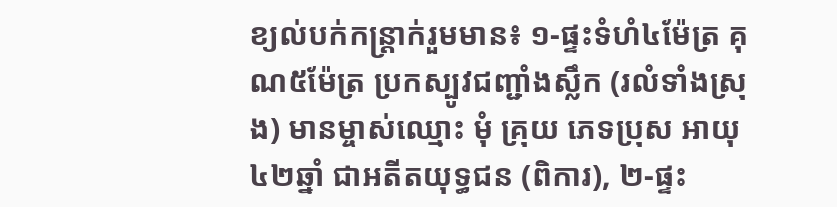ខ្យល់បក់កន្ត្រាក់រួមមាន៖ ១-ផ្ទះទំហំ៤ម៉ែត្រ គុណ៥ម៉ែត្រ ប្រកស្បូវជញ្ជាំងស្លឹក (រលំទាំងស្រុង) មានម្ចាស់ឈ្មោះ មុំ គ្រុយ ភេទប្រុស អាយុ៤២ឆ្នាំ ជាអតីតយុទ្ធជន (ពិការ), ២-ផ្ទះ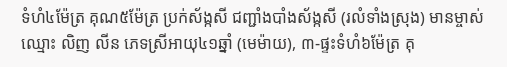ទំហំ៤ម៉ែត្រ គុណ៥ម៉ែត្រ ប្រក់ស័ង្កសី ជញ្ជាំងបាំងស័ង្កសី (រលំទាំងស្រុង) មានម្ចាស់ឈ្មោះ លិញ លីន ភេទស្រីអាយុ៤១ឆ្នាំ (មេម៉ាយ), ៣-ផ្ទះទំហំ៦ម៉ែត្រ គុ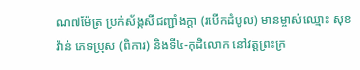ណ៧ម៉ែត្រ ប្រក់ស័ង្កសីជញ្ជាំងក្តា (របើកដំបូល) មានម្ចាស់ឈ្មោះ សុខ វ៉ាន់ ភេទប្រុស (ពិការ) និងទី៤-កុដិលោក នៅវត្តព្រះក្រ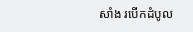សាំង របើកដំបូល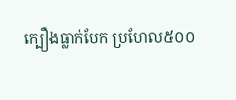ក្បឿងធ្លាក់បែក ប្រហែល៥០០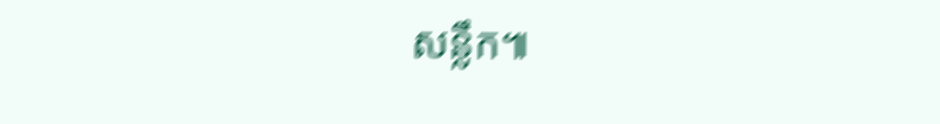សន្លឹក៕